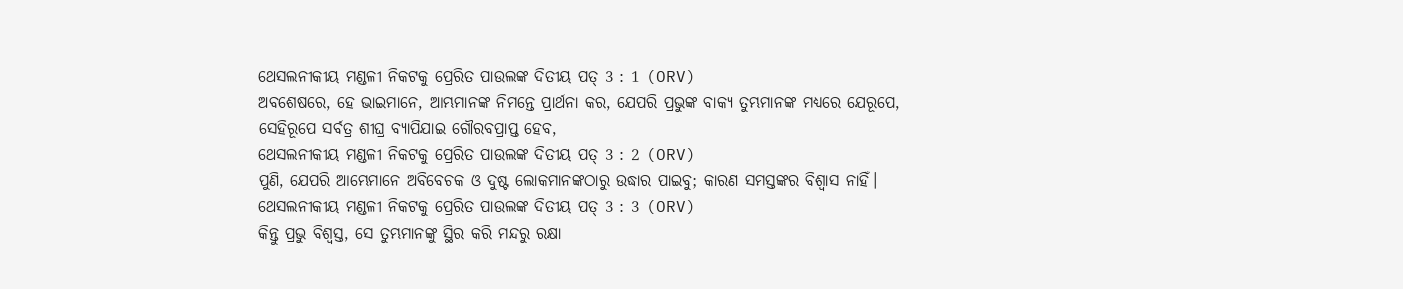ଥେସଲନୀକୀୟ ମଣ୍ଡଳୀ ନିକଟକୁ ପ୍ରେରିତ ପାଉଲଙ୍କ ଦିତୀୟ ପତ୍ 3 : 1 (ORV)
ଅବଶେଷରେ, ହେ ଭାଇମାନେ, ଆମ୍ଭମାନଙ୍କ ନିମନ୍ତେ ପ୍ରାର୍ଥନା କର, ଯେପରି ପ୍ରଭୁଙ୍କ ବାକ୍ୟ ତୁମ୍ଭମାନଙ୍କ ମଧ୍ୟରେ ଯେରୂପେ, ସେହିରୂପେ ସର୍ବତ୍ର ଶୀଘ୍ର ବ୍ୟାପିଯାଇ ଗୌରବପ୍ରାପ୍ତ ହେବ,
ଥେସଲନୀକୀୟ ମଣ୍ଡଳୀ ନିକଟକୁ ପ୍ରେରିତ ପାଉଲଙ୍କ ଦିତୀୟ ପତ୍ 3 : 2 (ORV)
ପୁଣି, ଯେପରି ଆମ୍ଭେମାନେ ଅବିବେଚକ ଓ ଦୁଷ୍ଟ ଲୋକମାନଙ୍କଠାରୁ ଉଦ୍ଧାର ପାଇବୁ; କାରଣ ସମସ୍ତଙ୍କର ବିଶ୍ଵାସ ନାହିଁ।
ଥେସଲନୀକୀୟ ମଣ୍ଡଳୀ ନିକଟକୁ ପ୍ରେରିତ ପାଉଲଙ୍କ ଦିତୀୟ ପତ୍ 3 : 3 (ORV)
କିନ୍ତୁ ପ୍ରଭୁ ବିଶ୍ଵସ୍ତ, ସେ ତୁମ୍ଭମାନଙ୍କୁ ସ୍ଥିର କରି ମନ୍ଦରୁ ରକ୍ଷା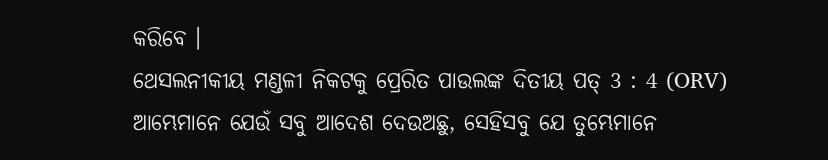କରିବେ ।
ଥେସଲନୀକୀୟ ମଣ୍ଡଳୀ ନିକଟକୁ ପ୍ରେରିତ ପାଉଲଙ୍କ ଦିତୀୟ ପତ୍ 3 : 4 (ORV)
ଆମ୍ଭେମାନେ ଯେଉଁ ସବୁ ଆଦେଶ ଦେଉଅଛୁ, ସେହିସବୁ ଯେ ତୁମ୍ଭେମାନେ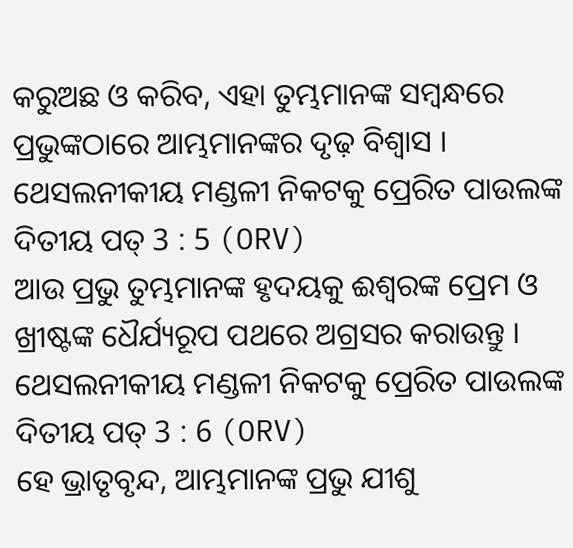କରୁଅଛ ଓ କରିବ, ଏହା ତୁମ୍ଭମାନଙ୍କ ସମ୍ଵନ୍ଧରେ ପ୍ରଭୁଙ୍କଠାରେ ଆମ୍ଭମାନଙ୍କର ଦୃଢ଼ ବିଶ୍ଵାସ ।
ଥେସଲନୀକୀୟ ମଣ୍ଡଳୀ ନିକଟକୁ ପ୍ରେରିତ ପାଉଲଙ୍କ ଦିତୀୟ ପତ୍ 3 : 5 (ORV)
ଆଉ ପ୍ରଭୁ ତୁମ୍ଭମାନଙ୍କ ହୃଦୟକୁ ଈଶ୍ଵରଙ୍କ ପ୍ରେମ ଓ ଖ୍ରୀଷ୍ଟଙ୍କ ଧୈର୍ଯ୍ୟରୂପ ପଥରେ ଅଗ୍ରସର କରାଉନ୍ତୁ ।
ଥେସଲନୀକୀୟ ମଣ୍ଡଳୀ ନିକଟକୁ ପ୍ରେରିତ ପାଉଲଙ୍କ ଦିତୀୟ ପତ୍ 3 : 6 (ORV)
ହେ ଭ୍ରାତୃବୃନ୍ଦ, ଆମ୍ଭମାନଙ୍କ ପ୍ରଭୁ ଯୀଶୁ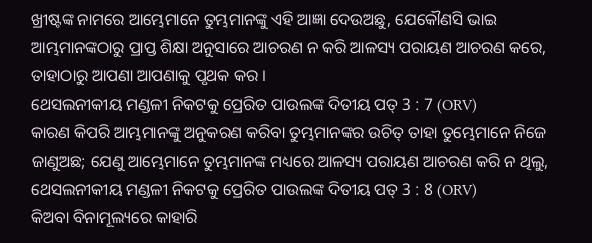ଖ୍ରୀଷ୍ଟଙ୍କ ନାମରେ ଆମ୍ଭେମାନେ ତୁମ୍ଭମାନଙ୍କୁ ଏହି ଆଜ୍ଞା ଦେଉଅଛୁ, ଯେକୌଣସି ଭାଇ ଆମ୍ଭମାନଙ୍କଠାରୁ ପ୍ରାପ୍ତ ଶିକ୍ଷା ଅନୁସାରେ ଆଚରଣ ନ କରି ଆଳସ୍ୟ ପରାୟଣ ଆଚରଣ କରେ, ତାହାଠାରୁ ଆପଣା ଆପଣାକୁ ପୃଥକ କର ।
ଥେସଲନୀକୀୟ ମଣ୍ଡଳୀ ନିକଟକୁ ପ୍ରେରିତ ପାଉଲଙ୍କ ଦିତୀୟ ପତ୍ 3 : 7 (ORV)
କାରଣ କିପରି ଆମ୍ଭମାନଙ୍କୁ ଅନୁକରଣ କରିବା ତୁମ୍ଭମାନଙ୍କର ଉଚିତ୍ ତାହା ତୁମ୍ଭେମାନେ ନିଜେ ଜାଣୁଅଛ; ଯେଣୁ ଆମ୍ଭେମାନେ ତୁମ୍ଭମାନଙ୍କ ମଧ୍ୟରେ ଆଳସ୍ୟ ପରାୟଣ ଆଚରଣ କରି ନ ଥିଲୁ,
ଥେସଲନୀକୀୟ ମଣ୍ଡଳୀ ନିକଟକୁ ପ୍ରେରିତ ପାଉଲଙ୍କ ଦିତୀୟ ପତ୍ 3 : 8 (ORV)
କିଅବା ବିନାମୂଲ୍ୟରେ କାହାରି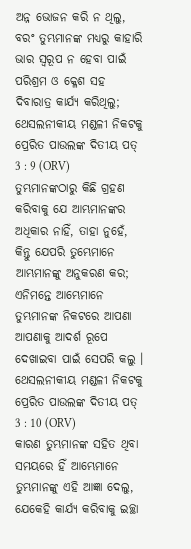ଅନ୍ନ ଭୋଜନ କରି ନ ଥିଲୁ, ବରଂ ତୁମ୍ଭମାନଙ୍କ ମଧ୍ୟରୁ କାହାରି ଭାର ସ୍ଵରୂପ ନ ହେବା ପାଇଁ ପରିଶ୍ରମ ଓ କ୍ଳେଶ ସହ ଦିବାରାତ୍ର କାର୍ଯ୍ୟ କରିଥିଲୁ;
ଥେସଲନୀକୀୟ ମଣ୍ଡଳୀ ନିକଟକୁ ପ୍ରେରିତ ପାଉଲଙ୍କ ଦିତୀୟ ପତ୍ 3 : 9 (ORV)
ତୁମ୍ଭମାନଙ୍କଠାରୁ କିଛି ଗ୍ରହଣ କରିବାକୁ ଯେ ଆମ୍ଭମାନଙ୍କର ଅଧିକାର ନାହିଁ, ତାହା ନୁହେଁ, କିନ୍ତୁ ଯେପରି ତୁମ୍ଭେମାନେ ଆମ୍ଭମାନଙ୍କୁ ଅନୁକରଣ କର; ଏନିମନ୍ତେ ଆମ୍ଭେମାନେ ତୁମ୍ଭମାନଙ୍କ ନିକଟରେ ଆପଣା ଆପଣାକୁ ଆଦର୍ଶ ରୂପେ ଦେଖାଇବା ପାଇଁ ସେପରି କଲୁ ।
ଥେସଲନୀକୀୟ ମଣ୍ଡଳୀ ନିକଟକୁ ପ୍ରେରିତ ପାଉଲଙ୍କ ଦିତୀୟ ପତ୍ 3 : 10 (ORV)
କାରଣ ତୁମ୍ଭମାନଙ୍କ ସହିତ ଥିବା ସମୟରେ ହିଁ ଆମ୍ଭେମାନେ ତୁମ୍ଭମାନଙ୍କୁ ଏହି ଆଜ୍ଞା ଦେଲୁ, ଯେକେହି କାର୍ଯ୍ୟ କରିବାକୁ ଇଚ୍ଛା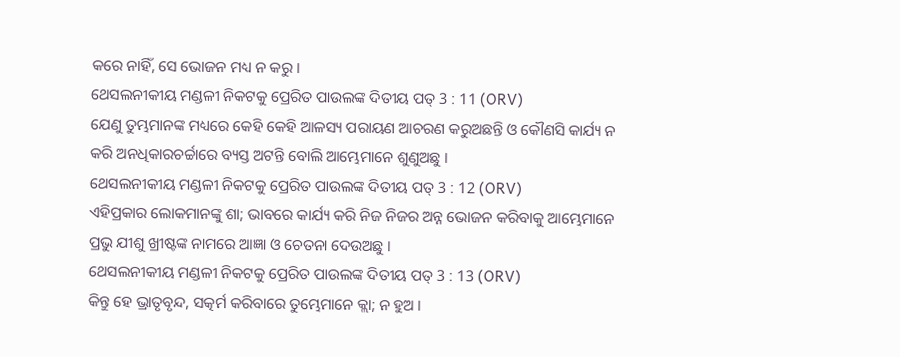କରେ ନାହିଁ, ସେ ଭୋଜନ ମଧ୍ୟ ନ କରୁ ।
ଥେସଲନୀକୀୟ ମଣ୍ଡଳୀ ନିକଟକୁ ପ୍ରେରିତ ପାଉଲଙ୍କ ଦିତୀୟ ପତ୍ 3 : 11 (ORV)
ଯେଣୁ ତୁମ୍ଭମାନଙ୍କ ମଧ୍ୟରେ କେହି କେହି ଆଳସ୍ୟ ପରାୟଣ ଆଚରଣ କରୁଅଛନ୍ତି ଓ କୌଣସି କାର୍ଯ୍ୟ ନ କରି ଅନଧିକାରଚର୍ଚ୍ଚାରେ ବ୍ୟସ୍ତ ଅଟନ୍ତି ବୋଲି ଆମ୍ଭେମାନେ ଶୁଣୁଅଛୁ ।
ଥେସଲନୀକୀୟ ମଣ୍ଡଳୀ ନିକଟକୁ ପ୍ରେରିତ ପାଉଲଙ୍କ ଦିତୀୟ ପତ୍ 3 : 12 (ORV)
ଏହିପ୍ରକାର ଲୋକମାନଙ୍କୁ ଶା; ଭାବରେ କାର୍ଯ୍ୟ କରି ନିଜ ନିଜର ଅନ୍ନ ଭୋଜନ କରିବାକୁ ଆମ୍ଭେମାନେ ପ୍ରଭୁ ଯୀଶୁ ଖ୍ରୀଷ୍ଟଙ୍କ ନାମରେ ଆଜ୍ଞା ଓ ଚେତନା ଦେଉଅଛୁ ।
ଥେସଲନୀକୀୟ ମଣ୍ଡଳୀ ନିକଟକୁ ପ୍ରେରିତ ପାଉଲଙ୍କ ଦିତୀୟ ପତ୍ 3 : 13 (ORV)
କିନ୍ତୁ ହେ ଭ୍ରାତୃବୃନ୍ଦ, ସତ୍କର୍ମ କରିବାରେ ତୁମ୍ଭେମାନେ କ୍ଲା; ନ ହୁଅ ।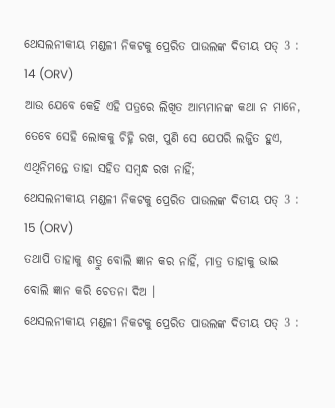ଥେସଲନୀକୀୟ ମଣ୍ଡଳୀ ନିକଟକୁ ପ୍ରେରିତ ପାଉଲଙ୍କ ଦିତୀୟ ପତ୍ 3 : 14 (ORV)
ଆଉ ଯେବେ କେହି ଏହି ପତ୍ରରେ ଲିଖିତ ଆମ୍ଭମାନଙ୍କ କଥା ନ ମାନେ, ତେବେ ସେହି ଲୋକକୁ ଚିହ୍ନି ରଖ, ପୁଣି ସେ ଯେପରି ଲଜ୍ଜିତ ହୁଏ, ଏଥିନିମନ୍ତେ ତାହା ସହିତ ସମ୍ଵନ୍ଧ ରଖ ନାହିଁ;
ଥେସଲନୀକୀୟ ମଣ୍ଡଳୀ ନିକଟକୁ ପ୍ରେରିତ ପାଉଲଙ୍କ ଦିତୀୟ ପତ୍ 3 : 15 (ORV)
ତଥାପି ତାହାକୁ ଶତ୍ରୁ ବୋଲି ଜ୍ଞାନ କର ନାହିଁ, ମାତ୍ର ତାହାକୁ ଭାଇ ବୋଲି ଜ୍ଞାନ କରି ଚେତନା ଦିଅ ।
ଥେସଲନୀକୀୟ ମଣ୍ଡଳୀ ନିକଟକୁ ପ୍ରେରିତ ପାଉଲଙ୍କ ଦିତୀୟ ପତ୍ 3 :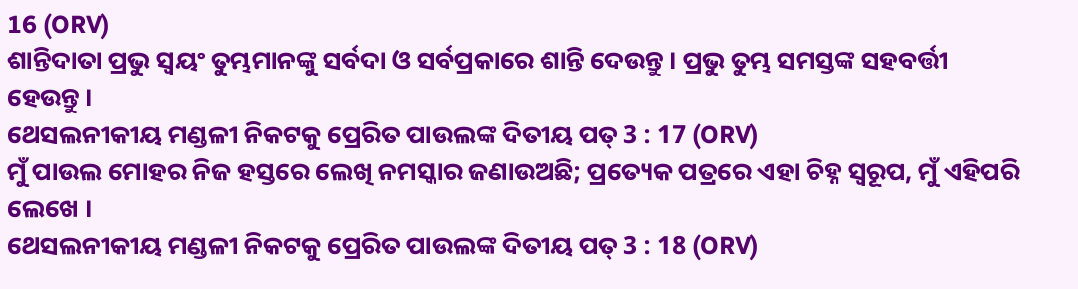16 (ORV)
ଶାନ୍ତିଦାତା ପ୍ରଭୁ ସ୍ଵୟଂ ତୁମ୍ଭମାନଙ୍କୁ ସର୍ବଦା ଓ ସର୍ବପ୍ରକାରେ ଶାନ୍ତି ଦେଉନ୍ତୁ । ପ୍ରଭୁ ତୁମ୍ଭ ସମସ୍ତଙ୍କ ସହବର୍ତ୍ତୀ ହେଉନ୍ତୁ ।
ଥେସଲନୀକୀୟ ମଣ୍ଡଳୀ ନିକଟକୁ ପ୍ରେରିତ ପାଉଲଙ୍କ ଦିତୀୟ ପତ୍ 3 : 17 (ORV)
ମୁଁ ପାଉଲ ମୋହର ନିଜ ହସ୍ତରେ ଲେଖି ନମସ୍କାର ଜଣାଉଅଛି; ପ୍ରତ୍ୟେକ ପତ୍ରରେ ଏହା ଚିହ୍ନ ସ୍ଵରୂପ, ମୁଁ ଏହିପରି ଲେଖେ ।
ଥେସଲନୀକୀୟ ମଣ୍ଡଳୀ ନିକଟକୁ ପ୍ରେରିତ ପାଉଲଙ୍କ ଦିତୀୟ ପତ୍ 3 : 18 (ORV)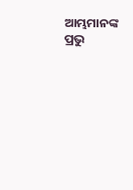ଆମ୍ଭମାନଙ୍କ ପ୍ରଭୁ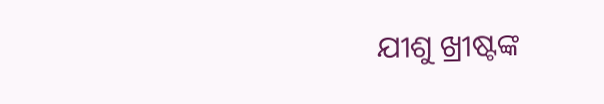ଯୀଶୁ ଖ୍ରୀଷ୍ଟଙ୍କ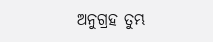ଅନୁଗ୍ରହ ତୁମ୍ଭ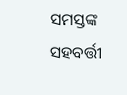ସମସ୍ତଙ୍କ ସହବର୍ତ୍ତୀ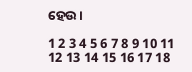ହେଉ ।

1 2 3 4 5 6 7 8 9 10 11 12 13 14 15 16 17 18